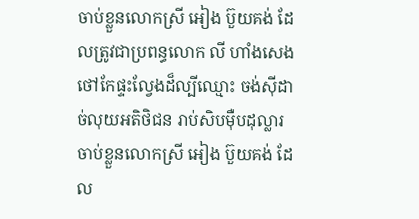ចាប់ខ្លួនលោកស្រី អៀង ប៊ួយគង់ ដែលត្រូវជាប្រពន្ធលោក លី ហាំងសេង ថៅកែផ្ទះល្វែងដ៏ល្បីឈ្មោះ ចង់ស៊ីដាច់លុយអតិថិជន រាប់សិបម៉ឺបដុល្លារ
ចាប់ខ្លួនលោកស្រី អៀង ប៊ួយគង់ ដែល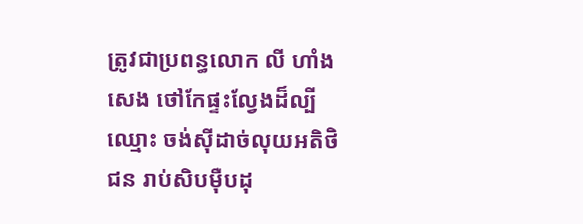ត្រូវជាប្រពន្ធលោក លី ហាំងសេង ថៅកែផ្ទះល្វែងដ៏ល្បីឈ្មោះ ចង់ស៊ីដាច់លុយអតិថិជន រាប់សិបម៉ឺបដុ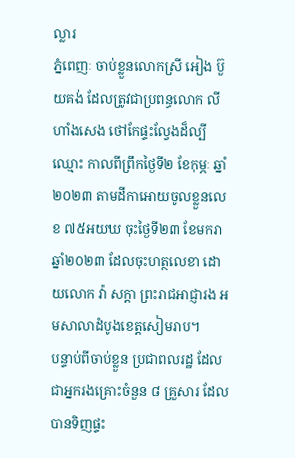ល្លារ
ភ្នំពេញៈ ចាប់ខ្លួនលោកស្រី អៀង ប៊ួយគង់ ដែលត្រូវជាប្រពន្ធលោក លី ហាំងសេង ថៅកែផ្ទះល្វែងដ៏ល្បីឈ្មោះ កាលពីព្រឹកថ្ងៃទី២ ខែកុម្ភៈ ឆ្នាំ២០២៣ តាមដីកាអោយចូលខ្លួនលេខ ៧៥អយឃ ចុះថ្ងៃទី២៣ ខែមករា ឆ្នាំ២០២៣ ដែលចុះហត្ថលេខា ដោយលោក វ៉ា សក្តា ព្រះរាជអាជ្ញារង អមសាលាដំបូងខេត្តសៀមរាប។
បន្ទាប់ពីចាប់ខ្លួន ប្រជាពលរដ្ឋ ដែលជាអ្នករងគ្រោះចំនួន ៨ គ្រួសារ ដែលបានទិញផ្ទះ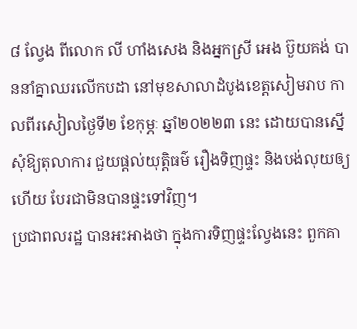៨ ល្វែង ពីលោក លី ហាំងសេង និងអ្នកស្រី អេង ប៊ួយគង់ បាននាំគ្នាឈរលើកបដា នៅមុខសាលាដំបូងខេត្តសៀមរាប កាលពីរសៀលថ្ងៃទី២ ខែកុម្ភៈ ឆ្នាំ២០២២៣ នេះ ដោយបានស្នើសុំឱ្យតុលាការ ជួយផ្តល់យុត្តិធម៌ រឿងទិញផ្ទះ និងបង់លុយឲ្យហើយ បែរជាមិនបានផ្ទះទៅវិញ។
ប្រជាពលរដ្ឋ បានអះអាងថា ក្នុងការទិញផ្ទះល្វែងនេះ ពួកគា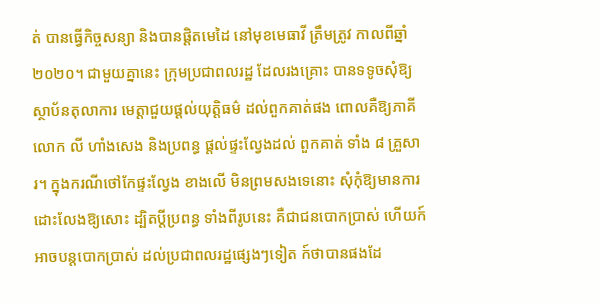ត់ បានធ្វើកិច្ចសន្យា និងបានផ្តិតមេដៃ នៅមុខមេធាវី ត្រឹមត្រូវ កាលពីឆ្នាំ២០២០។ ជាមួយគ្នានេះ ក្រុមប្រជាពលរដ្ឋ ដែលរងគ្រោះ បានទទូចសុំឱ្យស្ថាប័នតុលាការ មេត្តាជួយផ្តល់យុត្តិធម៌ ដល់ពួកគាត់ផង ពោលគឺឱ្យភាគីលោក លី ហាំងសេង និងប្រពន្ធ ផ្តល់ផ្ទះល្វែងដល់ ពួកគាត់ ទាំង ៨ គ្រួសារ។ ក្នុងករណីថៅកែផ្ទះល្វែង ខាងលើ មិនព្រមសងទេនោះ សុំកុំឱ្យមានការដោះលែងឱ្យសោះ ដ្បិតប្តីប្រពន្ធ ទាំងពីរូបនេះ គឺជាជនបោកប្រាស់ ហើយក៍អាចបន្តបោកប្រាស់ ដល់ប្រជាពលរដ្ឋផ្សេងៗទៀត ក៍ថាបានផងដែ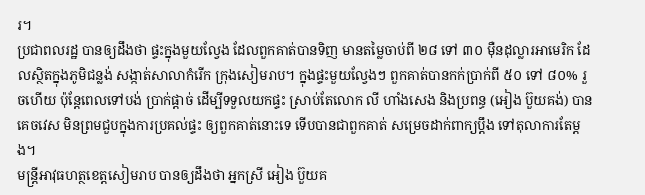រ។
ប្រជាពលរដ្ឋ បានឲ្យដឹងថា ផ្ទះក្នុងមួយល្វែង ដែលពួកគាត់បានទិញ មានតម្លៃចាប់ពី ២៨ ទៅ ៣០ ម៉ឺនដុល្លារអាមេរិក ដែលស្ថិតក្នុងភូមិជន្លង់ សង្កាត់សាលាកំរើក ក្រុងសៀមរាប។ ក្នុងផ្ទះមួយល្វែងៗ ពួកគាត់បានកក់ប្រាក់ពី ៥០ ទៅ ៨០% រួចហើយ ប៉ុន្តែពេលទៅបង់ ប្រាក់ផ្តាច់ ដើម្បីទទួលយកផ្ទះ ស្រាប់តែលោក លី ហាំងសេង និងប្រពន្ធ (អៀង ប៊ួយគង់) បានគេចវេស មិនព្រមជួបក្នុងការប្រគល់ផ្ទះ ឲ្យពួកគាត់នោះទេ ទើបបានជាពួកគាត់ សម្រេចដាក់ពាក្យប្តឹង ទៅតុលាការតែម្តង។
មន្ត្រីអាវុធហត្ថខេត្តសៀមរាប បានឲ្យដឹងថា អ្នកស្រី អៀង ប៊ួយគ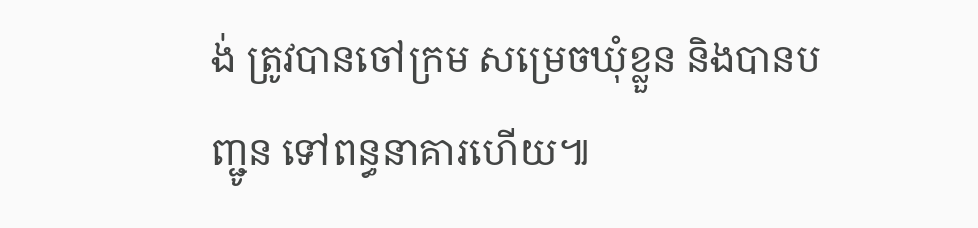ង់ ត្រូវបានចៅក្រម សម្រេចឃុំខ្លួន និងបានបញ្ជូន ទៅពន្ធនាគារហើយ៕